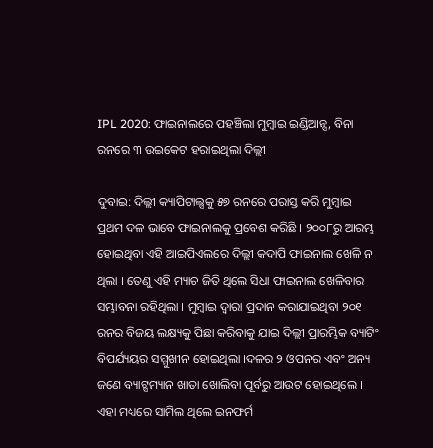IPL 2020: ଫାଇନାଲରେ ପହଞ୍ଚିଲା ମୁମ୍ବାଇ ଇଣ୍ଡିଆନ୍ସ, ବିନା ରନରେ ୩ ଉଇକେଟ ହରାଇଥିଲା ଦିଲ୍ଲୀ

ଦୁବାଇ: ଦିଲ୍ଲୀ କ୍ୟାପିଟାଲ୍ସକୁ ୫୭ ରନରେ ପରାସ୍ତ କରି ମୁମ୍ବାଇ  ପ୍ରଥମ ଦଳ ଭାବେ ଫାଇନାଲକୁ ପ୍ରବେଶ କରିଛି । ୨୦୦୮ରୁ ଆରମ୍ଭ ହୋଇଥିବା ଏହି ଆଇପିଏଲରେ ଦିଲ୍ଲୀ କଦାପି ଫାଇନାଲ ଖେଳି ନ ଥିଲା । ତେଣୁ ଏହି ମ୍ୟାଚ ଜିତି ଥିଲେ ସିଧା ଫାଇନାଲ ଖେଳିବାର ସମ୍ଭାବନା ରହିଥିଲା । ମୁମ୍ବାଇ ଦ୍ୱାରା ପ୍ରଦାନ କରାଯାଇଥିବା ୨୦୧ ରନର ବିଜୟ ଲକ୍ଷ୍ୟକୁ ପିଛା କରିବାକୁ ଯାଇ ଦିଲ୍ଲୀ ପ୍ରାରମ୍ଭିକ ବ୍ୟାଟିଂ ବିପର୍ଯ୍ୟୟର ସମ୍ମୁଖୀନ ହୋଇଥିଲା ।ଦଳର ୨ ଓପନର ଏବଂ ଅନ୍ୟ ଜଣେ ବ୍ୟାଟ୍ସମ୍ୟାନ ଖାତା ଖୋଲିବା ପୂର୍ବରୁ ଆଉଟ ହୋଇଥିଲେ । ଏହା ମଧ୍ୟରେ ସାମିଲ ଥିଲେ ଇନଫର୍ମ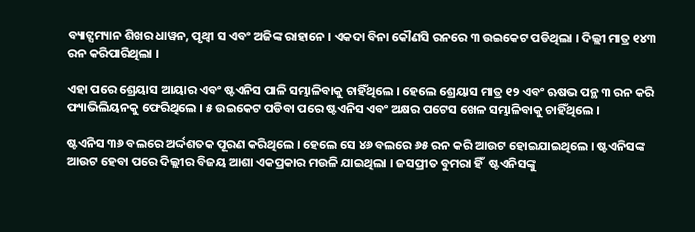ବ୍ୟାଟ୍ସମ୍ୟାନ ଶିଖର ଧାୱନ, ପୃଥ୍ୱୀ ସ ଏବଂ ଅଜିଙ୍କ ରାହାନେ । ଏକଦା ବିନା କୌଣସି ରନରେ ୩ ଉଇକେଟ ପଡିଥିଲା । ଦିଲ୍ଲୀ ମାତ୍ର ୧୪୩ ରନ କରିପାରିଥିଲା ।

ଏହା ପରେ ଶ୍ରେୟାସ ଆୟାର ଏବଂ ଷ୍ଟଏନିସ ପାଳି ସମ୍ଭାଳିବାକୁ ଚାହିଁଥିଲେ । ହେଲେ ଶ୍ରେୟାସ ମାତ୍ର ୧୨ ଏବଂ ଋଷଭ ପନ୍ଥ ୩ ରନ କରି ଫ୍ୟାଭିଲିୟନକୁ ଫେରିଥିଲେ । ୫ ଉଇକେଟ ପଡିବା ପରେ ଷ୍ଟଏନିସ ଏବଂ ଅକ୍ଷର ପଟେସ ଖେଳ ସମ୍ଭାଳିବାକୁ ଚାହିଁଥିଲେ ।

ଷ୍ଟଏନିସ ୩୬ ବଲରେ ଅର୍ଦ୍ଦଶତକ ପୂରଣ କରିଥିଲେ । ହେଲେ ସେ ୪୬ ବଲରେ ୬୫ ରନ କରି ଆଉଟ ହୋଇଯାଇଥିଲେ । ଷ୍ଟଏନିସଙ୍କ ଆଉଟ ହେବା ପରେ ଦିଲ୍ଲୀର ବିଜୟ ଆଶା ଏକପ୍ରକାର ମଉଳି ଯାଇଥିଲା । ଜସପ୍ରୀତ ବୁମରା ହିଁ  ଷ୍ଟଏନିସଙ୍କୁ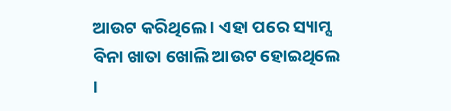ଆଉଟ କରିଥିଲେ । ଏହା ପରେ ସ୍ୟାମ୍ସ ବିନା ଖାତା ଖୋଲି ଆଉଟ ହୋଇଥିଲେ ।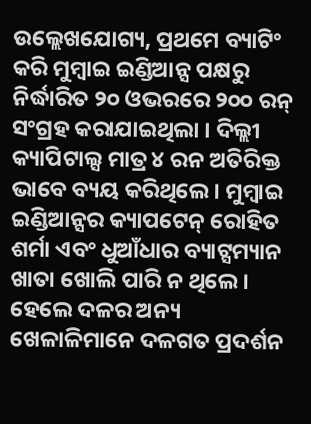ଉଲ୍ଲେଖଯୋଗ୍ୟ, ପ୍ରଥମେ ବ୍ୟାଟିଂ କରି ମୁମ୍ବାଇ ଇଣ୍ଡିଆନ୍ସ ପକ୍ଷରୁ ନିର୍ଦ୍ଧାରିତ ୨୦ ଓଭରରେ ୨୦୦ ରନ୍ ସଂଗ୍ରହ କରାଯାଇଥିଲା । ଦିଲ୍ଲୀ କ୍ୟାପିଟାଲ୍ସ ମାତ୍ର ୪ ରନ ଅତିରିକ୍ତ ଭାବେ ବ୍ୟୟ କରିଥିଲେ । ମୁମ୍ବାଇ ଇଣ୍ଡିଆନ୍ସର କ୍ୟାପଟେନ୍ ରୋହିତ ଶର୍ମା ଏବଂ ଧୁଆଁଧାର ବ୍ୟାଟ୍ସମ୍ୟାନ ଖାତା ଖୋଲି ପାରି ନ ଥିଲେ । ହେଲେ ଦଳର ଅନ୍ୟ ଖେଳାଳିମାନେ ଦଳଗତ ପ୍ରଦର୍ଶନ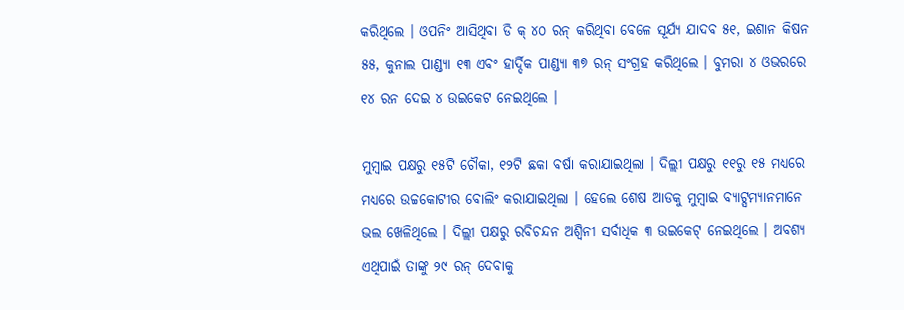କରିଥିଲେ । ଓପନିଂ ଆସିଥିବା ଡି କ୍ ୪୦ ରନ୍ କରିଥିବା ବେଳେ ସୂର୍ଯ୍ୟ ଯାଦବ ୫୧, ଇଶାନ କିଷନ ୫୫, କୁନାଲ ପାଣ୍ଡ୍ୟା ୧୩ ଏବଂ ହାର୍ଦ୍ଦିକ ପାଣ୍ଡ୍ୟା ୩୭ ରନ୍ ସଂଗ୍ରହ କରିଥିଲେ । ବୁମରା ୪ ଓଭରରେ ୧୪ ରନ ଦେଇ ୪ ଉଇକେଟ ନେଇଥିଲେ ।

ମୁମ୍ବାଇ ପକ୍ଷରୁ ୧୫ଟି ଚୌକା, ୧୨ଟି ଛକା ବର୍ଷା କରାଯାଇଥିଲା । ଦିଲ୍ଲୀ ପକ୍ଷରୁ ୧୧ରୁ ୧୫ ମଧ୍ୟରେ ମଧ୍ୟରେ ଉଚ୍ଚକୋଟୀର ବୋଲିଂ କରାଯାଇଥିଲା । ହେଲେ ଶେଷ ଆଡକୁ ମୁମ୍ବାଇ ବ୍ୟାଟ୍ସମ୍ୟାନମାନେ ଭଲ ଖେଳିଥିଲେ । ଦିଲ୍ଲୀ ପକ୍ଷରୁ ରବିଚନ୍ଦନ ଅଶ୍ୱିନୀ ସର୍ବାଧିକ ୩ ଉଇକେଟ୍ ନେଇଥିଲେ । ଅବଶ୍ୟ ଏଥିପାଇଁ ତାଙ୍କୁ ୨୯ ରନ୍ ଦେବାକୁ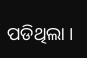ପଡିଥିଲା ।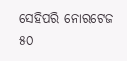ସେହିପରି ନୋରଟେଜ ୫୦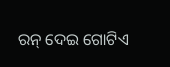ରନ୍ ଦେଇ ଗୋଟିଏ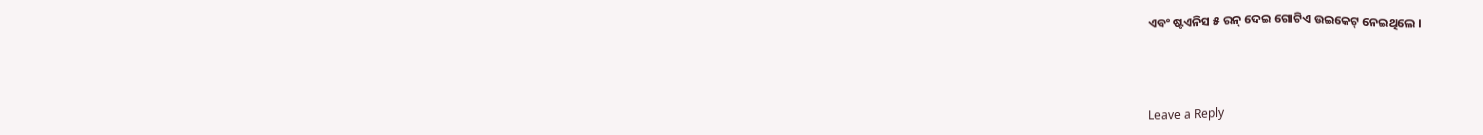ଏବଂ ଷ୍ଟଏନିସ ୫ ରନ୍ ଦେଇ ଗୋଟିଏ ଉଇକେଟ୍ ନେଇଥିଲେ ।



Leave a Reply